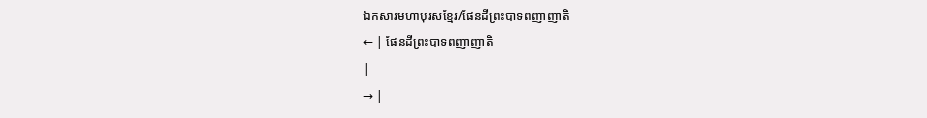ឯកសារមហាបុរសខ្មែរ/ផែនដីព្រះបាទពញាញាតិ
← | ផែនដីព្រះបាទពញាញាតិ
|
→ |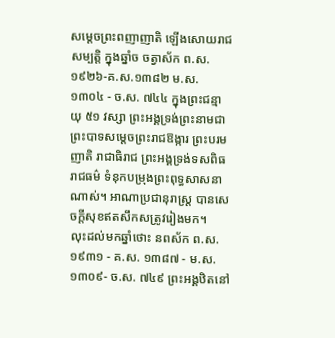សម្ដេចព្រះពញាញាតិ ឡើងសោយរាជសម្បត្តិ ក្នុងឆ្នាំច ចត្វាស័ក ព.ស. ១៩២៦-គ.ស.១៣៨២ ម.ស. ១៣០៤ - ច.ស. ៧៤៤ ក្នុងព្រះជន្មាយុ ៥១ វស្សា ព្រះអង្គទ្រង់ព្រះនាមជា ព្រះបាទសម្ដេចព្រះរាជឱង្ការ ព្រះបរមញាតិ រាជាធិរាជ ព្រះអង្គទ្រង់ទសពិធរាជធម៌ ទំនុកបម្រុងព្រះពុទ្ធសាសនាណាស់។ អាណាប្រជានុរាស្ត្រ បានសេចក្ដីសុខឥតសឹកសត្រូវរៀងមក។
លុះដល់មកឆ្នាំថោះ នពស័ក ព.ស. ១៩៣១ - គ.ស. ១៣៨៧ - ម.ស. ១៣០៩- ច.ស. ៧៤៩ ព្រះអង្គឋិតនៅ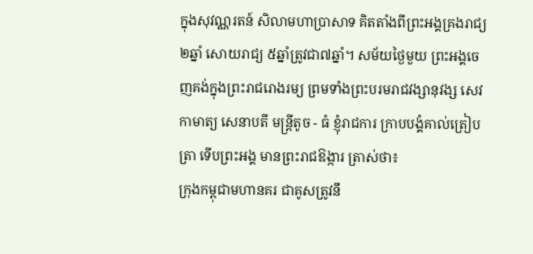ក្នុងសុវណ្ណរតន៍ សិលាមហាប្រាសាទ គិតតាំងពីព្រះអង្គគ្រងរាជ្យ ២ឆ្នាំ សោយរាជ្យ ៥ឆ្នាំត្រូវជា៧ឆ្នាំ។ សម័យថ្ងៃមួយ ព្រះអង្គចេញគង់ក្នុងព្រះរាជរោងរម្យ ព្រមទាំងព្រះបរមរាជវង្សានុវង្ស សេវកាមាត្យ សេនាបតី មន្ត្រីតូច - ធំ ខ្ញុំរាជការ ក្រាបបង្គំគាល់ត្រៀបត្រា ទើបព្រះអង្គ មានព្រះរាជឱង្ការ ត្រាស់ថា៖
ក្រុងកម្ពុជាមហានគរ ជាគូសត្រូវនឹ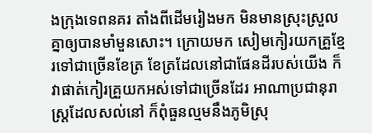ងក្រុងទេពនគរ តាំងពីដើមរៀងមក មិនមានស្រុះស្រួលគ្នាឲ្យបានមាំមួនសោះ។ ក្រោយមក សៀមកៀរយកគ្រួខ្មែរទៅជាច្រើនខែត្រ ខែត្រដែលនៅជាផែនដីរបស់យើង ក៏វាផាត់កៀរគ្រួយកអស់ទៅជាច្រើនដែរ អាណាប្រជានុរាស្ត្រដែលសល់នៅ ក៏ពុំធួនល្មមនឹងភូមិស្រុ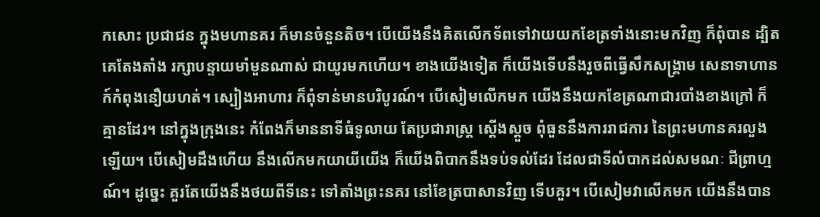កសោះ ប្រជាជន ក្នុងមហានគរ ក៏មានចំនួនតិច។ បើយើងនឹងគិតលើកទ័ពទៅវាយយកខែត្រទាំងនោះមកវិញ ក៏ពុំបាន ដ្បិតគេតែងតាំង រក្សាបន្ទាយមាំមួនណាស់ ជាយូរមកហើយ។ ខាងយើងទៀត ក៏យើងទើបនឹងរួចពីធ្វើសឹកសង្គ្រាម សេនាទាហានក៍កំពុងនឿយហត់។ ស្បៀងអាហារ ក៏ពុំទាន់មានបរិបូរណ៍។ បើសៀមលើកមក យើងនឹងយកខែត្រណាជារបាំងខាងក្រៅ ក៏គ្មានដែរ។ នៅក្នុងក្រុងនេះ កំពែងក៏មាននាទីធំទូលាយ តែប្រជារាស្ត្រ ស្ដើងស្ដួច ពុំធួននឹងការរាជការ នៃព្រះមហានគរលួងឡើយ។ បើសៀមដឹងហើយ នឹងលើកមកយាយីយើង ក៏យើងពិបាកនឹងទប់ទល់ដែរ ដែលជាទីលំបាកដល់សមណៈ ជីព្រាហ្មណ៍។ ដូច្នេះ គួរតែយើងនឹងថយពីទីនេះ ទៅតាំងព្រះនគរ នៅខែត្របាសានវិញ ទើបគួរ។ បើសៀមវាលើកមក យើងនឹងបាន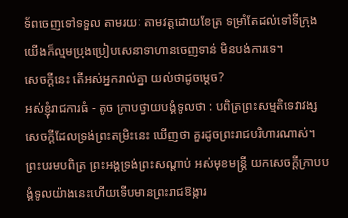ទ័ពចេញទៅទទួល តាមរយៈ តាមវត្តដោយខែត្រ ទម្រាំតែដល់ទៅទីក្រុង យើងក៏ល្មមប្រុងប្រៀបសេនាទាហានចេញទាន់ មិនបង់ការទេ។
សេចក្ដីនេះ តើអស់អ្នករាល់គ្នា យល់ថាដូចម្ដេច?
អស់ខ្ញុំរាជការធំ - តូច ក្រាបថ្វាយបង្គំទូលថា : បពិត្រព្រះសម្មតិទេវាវង្ស សេចក្ដីដែលទ្រង់ព្រះតម្រិះនេះ ឃើញថា គួរដូចព្រះរាជបរិហារណាស់។
ព្រះបរមបពិត្រ ព្រះអង្គទ្រង់ព្រះសណ្ដាប់ អស់មុខមន្ត្រី យកសេចក្ដីក្រាបបង្គំទូលយ៉ាងនេះហើយទើបមានព្រះរាជឱង្ការ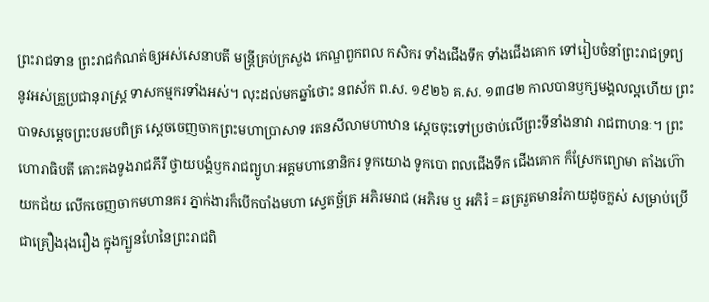ព្រះរាជទាន ព្រះរាជកំណត់ឲ្យអស់សេនាបតី មន្ត្រីគ្រប់ក្រសួង កេណ្ឌពួកពល កសិករ ទាំងជើងទឹក ទាំងជើងគោក ទៅរៀបចំនាំព្រះរាជទ្រព្យ នូវអស់គ្រួប្រជានុរាស្ត្រ ទាសកម្មករទាំងអស់។ លុះដល់មកឆ្នាំថោះ នពស័ក ព.ស. ១៩២៦ គ.ស. ១៣៨២ កាលបានឫក្សមង្គលល្អហើយ ព្រះបាទសម្ដេចព្រះបរមបពិត្រ ស្ដេចចេញចាកព្រះមហាប្រាសាទ រតនសីលាមហាឋាន ស្ដេចចុះទៅប្រថាប់លើព្រះទីនាំងនាវា រាជពាហនៈ។ ព្រះហោរាធិបតី គោះគងទូងរាជភីរី ថ្វាយបង្គំឫករាជព្យូហៈអគ្គមហានោនិករ ទូកយោង ទូកបោ ពលជើងទឹក ជើងគោក ក៏ស្រែកព្យោមា តាំងហ៊ោយកជ័យ លើកចេញចាកមហានគរ ភ្នាក់ងារក៏បើកបាំងមហា ស្វេតច្ឆ័ត្រ អភិរមរាជ (អភិរម ឬ អភិរំ = ឆត្ររួតមានរំភាយដូចក្លស់ សម្រាប់ប្រើជាគ្រឿងរុងរឿង ក្នុងក្បួនហែនៃព្រះរាជពិ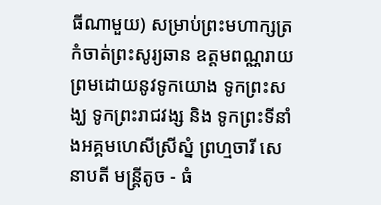ធីណាមួយ) សម្រាប់ព្រះមហាក្សត្រ កំចាត់ព្រះសូរ្យឆាន ឧត្តមពណ្ណរាយ ព្រមដោយនូវទូកយោង ទូកព្រះសង្ឃ ទូកព្រះរាជវង្ស និង ទូកព្រះទីនាំងអគ្គមហេសីស្រីស្នំ ព្រហ្មចារី សេនាបតី មន្ត្រីតូច - ធំ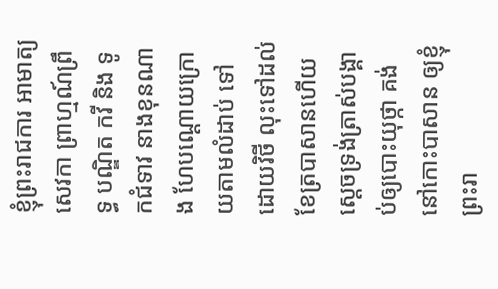ខ្ញុំព្រះរាជការ អាមាត្យ សេវកា ព្រាហ្មណ៍ព្រឹទ្ធ បណ្ឌិត កវី និង ទូកជំទាវ នាងខុនណាង ហែបណ្ដោយក្រោយតាមលំដាប់ ទៅដោយវិថី លុះទៅដល់ខែត្របាសានហើយ ស្ដេចទ្រង់ត្រាស់បង្គាប់ឲ្យបោះយុថ្កា គង់នៅកោះបាសាន ឲ្យខ្ញុំព្រះរា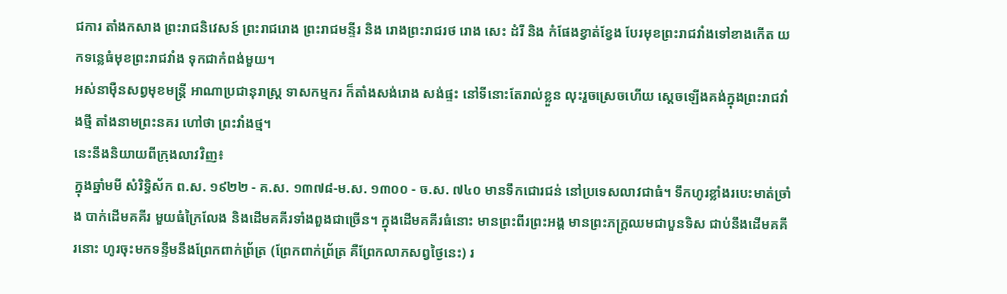ជការ តាំងកសាង ព្រះរាជនិវេសន៍ ព្រះរាជរោង ព្រះរាជមន្ទីរ និង រោងព្រះរាជរថ រោង សេះ ដំរី និង កំផែងខ្វាត់ខ្វែង បែរមុខព្រះរាជវាំងទៅខាងកើត យកទន្លេធំមុខព្រះរាជវាំង ទុកជាកំពង់មួយ។
អស់នាម៉ឺនសព្វមុខមន្ត្រី អាណាប្រជានុរាស្ត្រ ទាសកម្មករ ក៏តាំងសង់រោង សង់ផ្ទះ នៅទីនោះតែរាល់ខ្លួន លុះរួចស្រេចហើយ ស្ដេចឡើងគង់ក្នុងព្រះរាជវាំងថ្មី តាំងនាមព្រះនគរ ហៅថា ព្រះវាំងថ្ម។
នេះនឹងនិយាយពីក្រុងលាវវិញ៖
ក្នុងឆ្នាំមមី សំរិទ្ធិស័ក ព.ស. ១៩២២ - គ.ស. ១៣៧៨-ម.ស. ១៣០០ - ច.ស. ៧៤០ មានទឹកជោរជន់ នៅប្រទេសលាវជាធំ។ ទឹកហូរខ្លាំងរបេះមាត់ច្រាំង បាក់ដើមគគីរ មួយធំក្រៃលែង និងដើមគគីរទាំងពួងជាច្រើន។ ក្នុងដើមគគីរធំនោះ មានព្រះពីរព្រះអង្គ មានព្រះភក្ដ្រឈមជាបួនទិស ជាប់នឹងដើមគគីរនោះ ហូរចុះមកទន្ទឹមនឹងព្រែកពាក់ព្រ័ត្រ (ព្រែកពាក់ព្រ័ត្រ គឺព្រែកលាភសព្វថ្ងៃនេះ) រ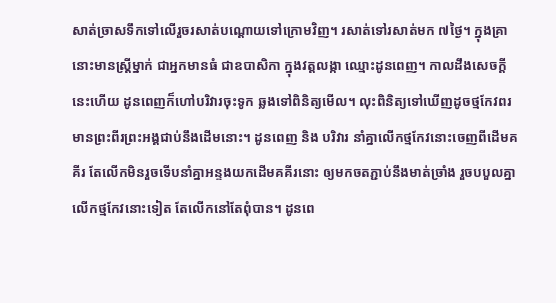សាត់ច្រាសទឹកទៅលើរួចរសាត់បណ្ដោយទៅក្រោមវិញ។ រសាត់ទៅរសាត់មក ៧ថ្ងៃ។ ក្នុងគ្រានោះមានស្ត្រីម្នាក់ ជាអ្នកមានធំ ជាឧបាសិកា ក្នុងវត្តលង្កា ឈ្មោះដូនពេញ។ កាលដឹងសេចក្ដីនេះហើយ ដូនពេញក៏ហៅបរិវារចុះទូក ឆ្លងទៅពិនិត្យមើល។ លុះពិនិត្យទៅឃើញដូចថ្មកែវពរ មានព្រះពីរព្រះអង្គជាប់នឹងដើមនោះ។ ដូនពេញ និង បរិវារ នាំគ្នាលើកថ្មកែវនោះចេញពីដើមគគីរ តែលើកមិនរួចទើបនាំគ្នាអន្ទងយកដើមគគីរនោះ ឲ្យមកចតភ្ជាប់នឹងមាត់ច្រាំង រួចបបួលគ្នា លើកថ្មកែវនោះទៀត តែលើកនៅតែពុំបាន។ ដូនពេ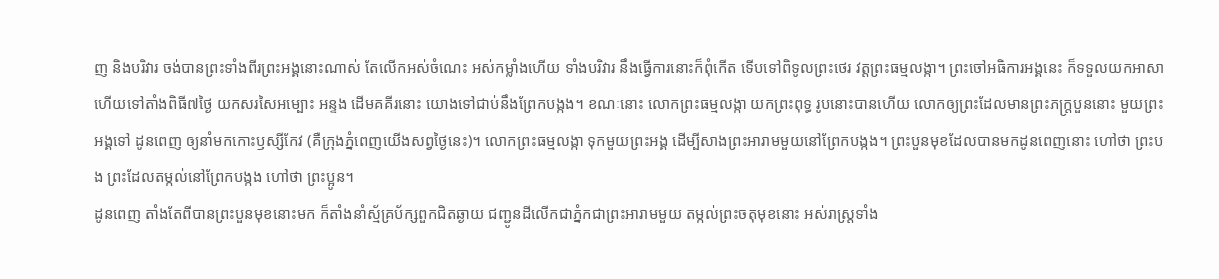ញ និងបរិវារ ចង់បានព្រះទាំងពីរព្រះអង្គនោះណាស់ តែលើកអស់ចំណេះ អស់កម្លាំងហើយ ទាំងបរិវារ នឹងធ្វើការនោះក៏ពុំកើត ទើបទៅពិទូលព្រះថេរ វត្តព្រះធម្មលង្កា។ ព្រះចៅអធិការអង្គនេះ ក៏ទទួលយកអាសា ហើយទៅតាំងពិធី៧ថ្ងៃ យកសរសៃអម្បោះ អន្ទង ដើមគគីរនោះ យោងទៅជាប់នឹងព្រែកបង្កង។ ខណៈនោះ លោកព្រះធម្មលង្កា យកព្រះពុទ្ធ រូបនោះបានហើយ លោកឲ្យព្រះដែលមានព្រះភក្ដ្របួននោះ មួយព្រះអង្គទៅ ដូនពេញ ឲ្យនាំមកកោះឫស្សីកែវ (គឺក្រុងភ្នំពេញយើងសព្វថ្ងៃនេះ)។ លោកព្រះធម្មលង្កា ទុកមួយព្រះអង្គ ដើម្បីសាងព្រះអារាមមួយនៅព្រែកបង្កង។ ព្រះបួនមុខដែលបានមកដូនពេញនោះ ហៅថា ព្រះបង ព្រះដែលតម្កល់នៅព្រែកបង្កង ហៅថា ព្រះប្អូន។
ដូនពេញ តាំងតែពីបានព្រះបួនមុខនោះមក ក៏តាំងនាំស្ម័គ្រប័ក្សពួកជិតឆ្ងាយ ជញ្ជូនដីលើកជាភ្នំកជាព្រះអារាមមួយ តម្កល់ព្រះចតុមុខនោះ អស់រាស្ត្រទាំង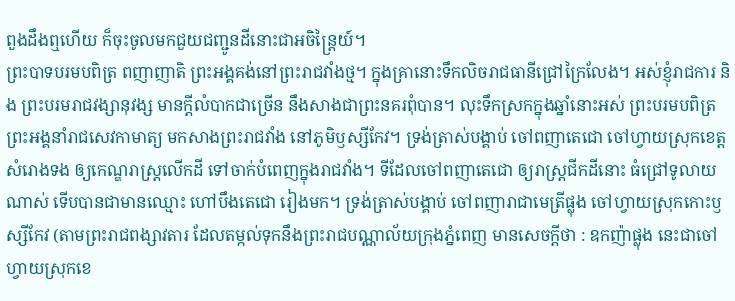ពួងដឹងឮហើយ ក៏ចុះចូលមកជួយជញ្ជូនដីនោះជាអចិន្ត្រៃយ៍។
ព្រះបាទបរមបពិត្រ ពញាញាតិ ព្រះអង្គគង់នៅព្រះរាជវាំងថ្ម។ ក្នុងគ្រានោះទឹកលិចរាជធានីជ្រៅក្រៃលែង។ អស់ខ្ញុំរាជការ និង ព្រះបរមរាជវង្សានុវង្ស មានក្ដីលំបាកជាច្រើន នឹងសាងជាព្រះនគរពុំបាន។ លុះទឹកស្រកក្នុងឆ្នាំនោះអស់ ព្រះបរមបពិត្រ ព្រះអង្គនាំរាជសេវកាមាត្យ មកសាងព្រះរាជវាំង នៅភូមិឫស្សីកែវ។ ទ្រង់ត្រាស់បង្គាប់ ចៅពញាតេជោ ចៅហ្វាយស្រុកខេត្តសំរោងទង ឲ្យកេណ្ឌរាស្ត្រលើកដី ទៅចាក់បំពេញក្នុងរាជវាំង។ ទីដែលចៅពញាតេជោ ឲ្យរាស្ត្រជីកដីនោះ ធំជ្រៅទូលាយណាស់ ទើបបានជាមានឈ្មោះ ហៅបឹងតេជោ រៀងមក។ ទ្រង់ត្រាស់បង្គាប់ ចៅពញារាជាមេត្រីផ្លុង ចៅហ្វាយស្រុកកោះឫស្សីកែវ (តាមព្រះរាជពង្សាវតារ ដែលតម្កល់ទុកនឹងព្រះរាជបណ្ណាល័យក្រុងភ្នំពេញ មានសេចក្ដីថា : ឧកញ៉ាផ្លុង នេះជាចៅហ្វាយស្រុកខេ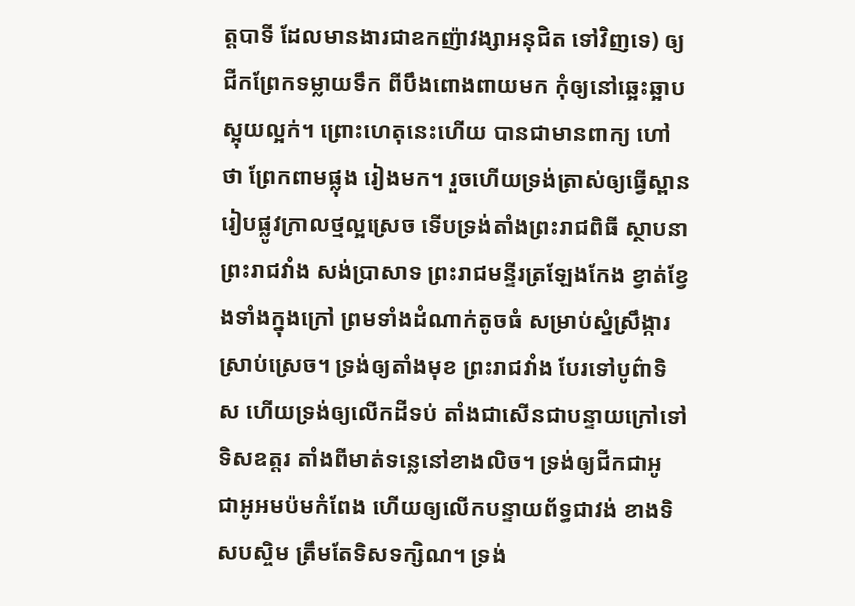ត្តបាទី ដែលមានងារជាឧកញ៉ាវង្សាអនុជិត ទៅវិញទេ) ឲ្យជីកព្រែកទម្លាយទឹក ពីបឹងពោងពាយមក កុំឲ្យនៅឆ្អេះឆ្អាបស្អុយល្អក់។ ព្រោះហេតុនេះហើយ បានជាមានពាក្យ ហៅថា ព្រែកពាមផ្លុង រៀងមក។ រួចហើយទ្រង់ត្រាស់ឲ្យធ្វើស្ពាន រៀបផ្លូវក្រាលថ្មល្អស្រេច ទើបទ្រង់តាំងព្រះរាជពិធី ស្ថាបនាព្រះរាជវាំង សង់ប្រាសាទ ព្រះរាជមន្ទីរត្រឡែងកែង ខ្វាត់ខ្វែងទាំងក្នុងក្រៅ ព្រមទាំងដំណាក់តូចធំ សម្រាប់ស្នំស្រឹង្ការស្រាប់ស្រេច។ ទ្រង់ឲ្យតាំងមុខ ព្រះរាជវាំង បែរទៅបូព៌ាទិស ហើយទ្រង់ឲ្យលើកដីទប់ តាំងជាសើនជាបន្ទាយក្រៅទៅទិសឧត្តរ តាំងពីមាត់ទន្លេនៅខាងលិច។ ទ្រង់ឲ្យជីកជាអូ ជាអូអមប៉មកំពែង ហើយឲ្យលើកបន្ទាយព័ទ្ធជាវង់ ខាងទិសបស្ចិម ត្រឹមតែទិសទក្សិណ។ ទ្រង់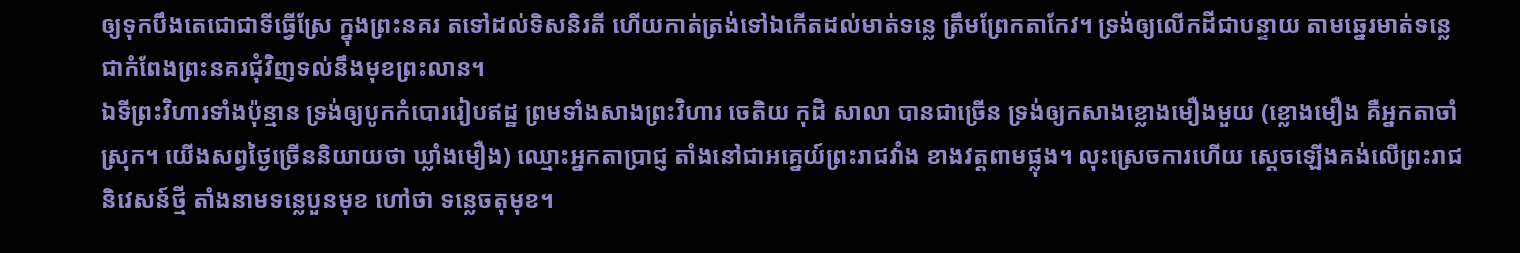ឲ្យទុកបឹងតេជោជាទីធ្វើស្រែ ក្នុងព្រះនគរ តទៅដល់ទិសនិរតី ហើយកាត់ត្រង់ទៅឯកើតដល់មាត់ទន្លេ ត្រឹមព្រែកតាកែវ។ ទ្រង់ឲ្យលើកដីជាបន្ទាយ តាមឆ្នេរមាត់ទន្លេ ជាកំពែងព្រះនគរជុំវិញទល់នឹងមុខព្រះលាន។
ឯទីព្រះវិហារទាំងប៉ុន្មាន ទ្រង់ឲ្យបូកកំបោររៀបឥដ្ឋ ព្រមទាំងសាងព្រះវិហារ ចេតិយ កុដិ សាលា បានជាច្រើន ទ្រង់ឲ្យកសាងខ្លោងមឿងមួយ (ខ្លោងមឿង គឺអ្នកតាចាំស្រុក។ យើងសព្វថ្ងៃច្រើននិយាយថា ឃ្លាំងមឿង) ឈ្មោះអ្នកតាប្រាជ្ញ តាំងនៅជាអគ្នេយ៍ព្រះរាជវាំង ខាងវត្តពាមផ្លុង។ លុះស្រេចការហើយ ស្ដេចឡើងគង់លើព្រះរាជនិវេសន៍ថ្មី តាំងនាមទន្លេបួនមុខ ហៅថា ទន្លេចតុមុខ។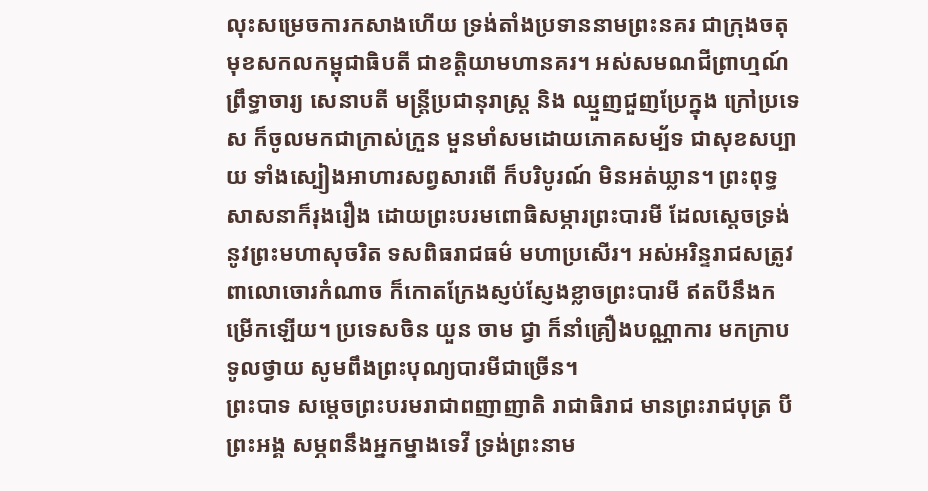លុះសម្រេចការកសាងហើយ ទ្រង់តាំងប្រទាននាមព្រះនគរ ជាក្រុងចតុមុខសកលកម្ពុជាធិបតី ជាខត្តិយាមហានគរ។ អស់សមណជីព្រាហ្មណ៍ព្រឹទ្ធាចារ្យ សេនាបតី មន្ត្រីប្រជានុរាស្ត្រ និង ឈ្មួញជួញប្រែក្នុង ក្រៅប្រទេស ក៏ចូលមកជាក្រាស់ក្រួន មួនមាំសមដោយភោគសម្ប័ទ ជាសុខសប្បាយ ទាំងស្បៀងអាហារសព្វសារពើ ក៏បរិបូរណ៍ មិនអត់ឃ្លាន។ ព្រះពុទ្ធសាសនាក៏រុងរឿង ដោយព្រះបរមពោធិសម្ភារព្រះបារមី ដែលស្ដេចទ្រង់ នូវព្រះមហាសុចរិត ទសពិធរាជធម៌ មហាប្រសើរ។ អស់អរិន្ទរាជសត្រូវពាលោចោរកំណាច ក៏កោតក្រែងស្ញប់ស្ញែងខ្លាចព្រះបារមី ឥតបីនឹងកម្រើកឡើយ។ ប្រទេសចិន យួន ចាម ជ្វា ក៏នាំគ្រឿងបណ្ណាការ មកក្រាបទូលថ្វាយ សូមពឹងព្រះបុណ្យបារមីជាច្រើន។
ព្រះបាទ សម្ដេចព្រះបរមរាជាពញាញាតិ រាជាធិរាជ មានព្រះរាជបុត្រ បី ព្រះអង្គ សម្ភពនឹងអ្នកម្នាងទេវី ទ្រង់ព្រះនាម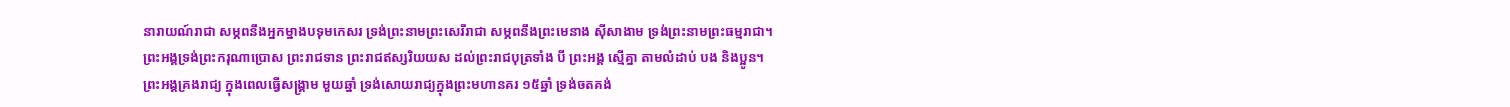នារាយណ៍រាជា សម្ភពនឹងអ្នកម្នាងបទុមកេសរ ទ្រង់ព្រះនាមព្រះសេរីរាជា សម្ភពនឹងព្រះមេនាង ស៊ីសាងាម ទ្រង់ព្រះនាមព្រះធម្មរាជា។ ព្រះអង្គទ្រង់ព្រះករុណាប្រោស ព្រះរាជទាន ព្រះរាជឥស្សរិយយស ដល់ព្រះរាជបុត្រទាំង បី ព្រះអង្គ ស្មើគ្នា តាមលំដាប់ បង និងប្អូន។
ព្រះអង្គគ្រងរាជ្យ ក្នុងពេលធ្វើសង្គ្រាម មួយឆ្នាំ ទ្រង់សោយរាជ្យក្នុងព្រះមហានគរ ១៥ឆ្នាំ ទ្រង់ចតគង់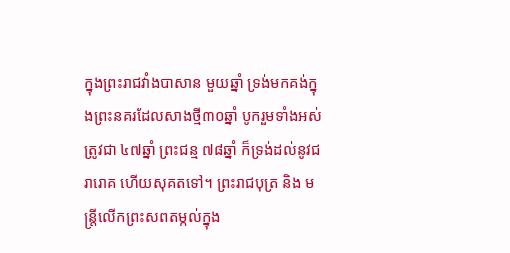ក្នុងព្រះរាជវាំងបាសាន មួយឆ្នាំ ទ្រង់មកគង់ក្នុងព្រះនគរដែលសាងថ្មី៣០ឆ្នាំ បូករួមទាំងអស់ត្រូវជា ៤៧ឆ្នាំ ព្រះជន្ម ៧៨ឆ្នាំ ក៏ទ្រង់ដល់នូវជរារោគ ហើយសុគតទៅ។ ព្រះរាជបុត្រ និង មន្ត្រីលើកព្រះសពតម្កល់ក្នុង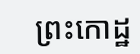ព្រះកោដ្ឋ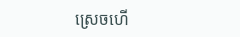ស្រេចហើ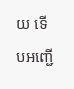យ ទើបអញ្ជើ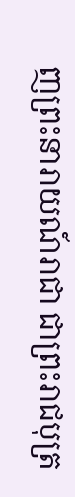ញព្រះនារាយណ៍រាជា ជាព្រះរាជបុត្រ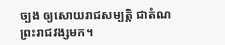ច្បង ឲ្យសោយរាជសម្បត្តិ ជាតំណព្រះរាជវង្សមក។